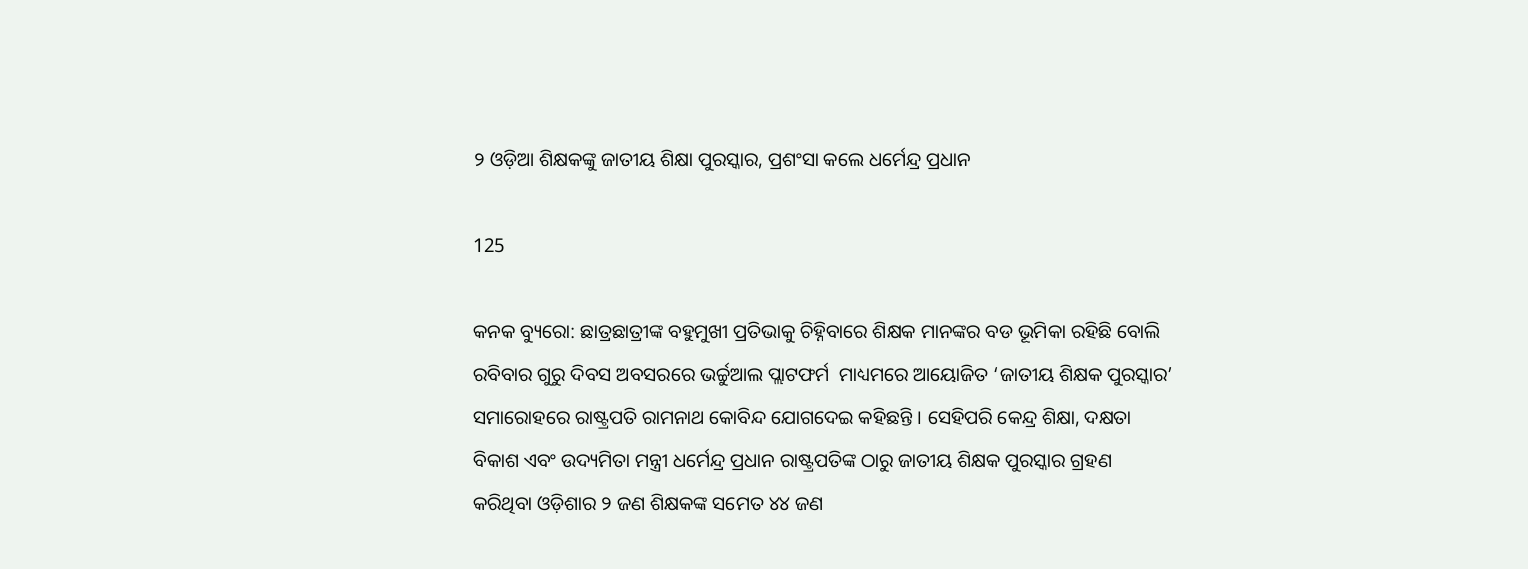୨ ଓଡ଼ିଆ ଶିକ୍ଷକଙ୍କୁ ଜାତୀୟ ଶିକ୍ଷା ପୁରସ୍କାର, ପ୍ରଶଂସା କଲେ ଧର୍ମେନ୍ଦ୍ର ପ୍ରଧାନ

125

କନକ ବ୍ୟୁରୋ: ଛାତ୍ରଛାତ୍ରୀଙ୍କ ବହୁମୁଖୀ ପ୍ରତିଭାକୁ ଚିହ୍ନିବାରେ ଶିକ୍ଷକ ମାନଙ୍କର ବଡ ଭୂମିକା ରହିଛି ବୋଲି ରବିବାର ଗୁରୁ ଦିବସ ଅବସରରେ ଭର୍ଚ୍ଚୁଆଲ ପ୍ଲାଟଫର୍ମ  ମାଧ୍ୟମରେ ଆୟୋଜିତ ‘ଜାତୀୟ ଶିକ୍ଷକ ପୁରସ୍କାର’ ସମାରୋହରେ ରାଷ୍ଟ୍ରପତି ରାମନାଥ କୋବିନ୍ଦ ଯୋଗଦେଇ କହିଛନ୍ତି । ସେହିପରି କେନ୍ଦ୍ର ଶିକ୍ଷା, ଦକ୍ଷତା ବିକାଶ ଏବଂ ଉଦ୍ୟମିତା ମନ୍ତ୍ରୀ ଧର୍ମେନ୍ଦ୍ର ପ୍ରଧାନ ରାଷ୍ଟ୍ରପତିଙ୍କ ଠାରୁ ଜାତୀୟ ଶିକ୍ଷକ ପୁରସ୍କାର ଗ୍ରହଣ କରିଥିବା ଓଡ଼ିଶାର ୨ ଜଣ ଶିକ୍ଷକଙ୍କ ସମେତ ୪୪ ଜଣ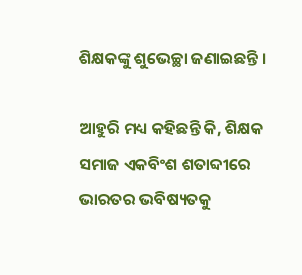ଶିକ୍ଷକଙ୍କୁ ଶୁଭେଚ୍ଛା ଜଣାଇଛନ୍ତି ।

ଆହୁରି ମଧ୍ୟ କହିଛନ୍ତି କି, ଶିକ୍ଷକ ସମାଜ ଏକବିଂଶ ଶତାବ୍ଦୀରେ ଭାରତର ଭବିଷ୍ୟତକୁ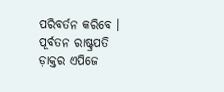ପରିବର୍ତନ କରିବେ । ପୂର୍ବତନ ରାଷ୍ଟ୍ରପତି ଡ଼ାକ୍ତର ଏପିଜେ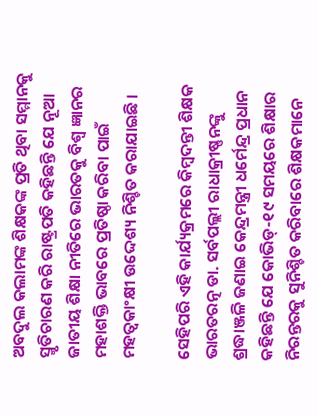ଅବଦୁଲ କଲାମଙ୍କ ଶିକ୍ଷକଙ୍କ ପ୍ରତି ଥିବା ସମ୍ମାନକୁ ସ୍ମୃତିଚାରଣ କରି ରାଷ୍ଟ୍ରପତି କହିଛନ୍ତି ଯେ ନୂଆ ଜାତୀୟ ଶିକ୍ଷା ନୀତିରେ ଭାରତକୁ ବିଶ୍ୱ ଜ୍ଞାନର ମହାଶକ୍ତି ଭାବରେ ପ୍ରତିଷ୍ଠା କରିବା ପାଇଁ ମହତ୍ୱକାଂକ୍ଷୀ ଉଦ୍ଦେଶ୍ୟ ନିଶ୍ଚିତ କରାଯାଇଛି ।

ସେହିପରି ଏହି କାର୍ଯ୍ୟକ୍ରମରେ କିମ୍ବଦନ୍ତୀ ଶିକ୍ଷକ ଭାରତରତ୍ନ ଡା. ସର୍ବପଲ୍ଲୀ ରାଧାକ୍ରୀଷ୍ଣନଙ୍କୁ ଶ୍ରଦ୍ଧାଞ୍ଜଳି ଜଣାଇ କେନ୍ଦ୍ରମନ୍ତ୍ରୀ ଧର୍ମେନ୍ଦ୍ର ପ୍ରଧାନ କହିଛନ୍ତି ଯେ କୋଭିଡ୍-୧୯ ସମୟରେ ଶିକ୍ଷାର ନିରନ୍ତରକୁ ସୁନିଶ୍ଚିତ କରିବାରେ ଶିକ୍ଷକମାନେ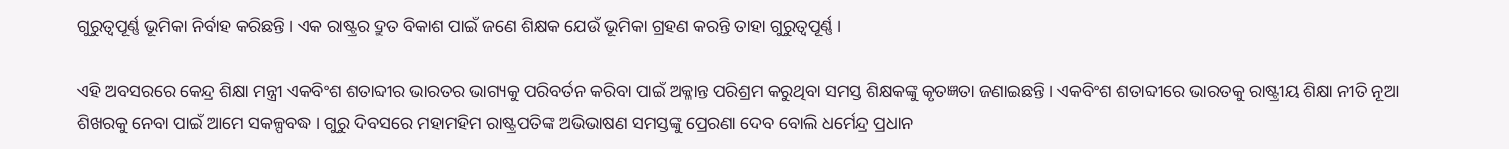ଗୁରୁତ୍ୱପୂର୍ଣ୍ଣ ଭୂମିକା ନିର୍ବାହ କରିଛନ୍ତି । ଏକ ରାଷ୍ଟ୍ରର ଦ୍ରୁତ ବିକାଶ ପାଇଁ ଜଣେ ଶିକ୍ଷକ ଯେଉଁ ଭୂମିକା ଗ୍ରହଣ କରନ୍ତି ତାହା ଗୁରୁତ୍ୱପୂର୍ଣ୍ଣ ।

ଏହି ଅବସରରେ କେନ୍ଦ୍ର ଶିକ୍ଷା ମନ୍ତ୍ରୀ ଏକବିଂଶ ଶତାବ୍ଦୀର ଭାରତର ଭାଗ୍ୟକୁ ପରିବର୍ତନ କରିବା ପାଇଁ ଅକ୍ଳାନ୍ତ ପରିଶ୍ରମ କରୁଥିବା ସମସ୍ତ ଶିକ୍ଷକଙ୍କୁ କୃତଜ୍ଞତା ଜଣାଇଛନ୍ତି । ଏକବିଂଶ ଶତାବ୍ଦୀରେ ଭାରତକୁ ରାଷ୍ଟ୍ରୀୟ ଶିକ୍ଷା ନୀତି ନୂଆ ଶିଖରକୁ ନେବା ପାଇଁ ଆମେ ସକଳ୍ପବଦ୍ଧ । ଗୁରୁ ଦିବସରେ ମହାମହିମ ରାଷ୍ଟ୍ରପତିଙ୍କ ଅଭିଭାଷଣ ସମସ୍ତଙ୍କୁ ପ୍ରେରଣା ଦେବ ବୋଲି ଧର୍ମେନ୍ଦ୍ର ପ୍ରଧାନ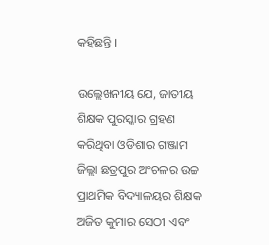କହିଛନ୍ତି ।

ଉଲ୍ଲେଖନୀୟ ଯେ, ଜାତୀୟ ଶିକ୍ଷକ ପୁରସ୍କାର ଗ୍ରହଣ କରିଥିବା ଓଡିଶାର ଗଞ୍ଜାମ ଜିଲ୍ଲା ଛତ୍ରପୁର ଅଂଚଳର ଉଚ୍ଚ ପ୍ରାଥମିକ ବିଦ୍ୟାଳୟର ଶିକ୍ଷକ ଅଜିତ କୁମାର ସେଠୀ ଏବଂ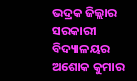ଭଦ୍ରକ ଜିଲ୍ଲାର ସରକାରୀ ବିଦ୍ୟାଳୟର ଅଶୋକ କୁମାର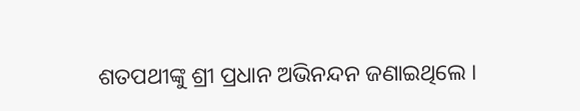ଶତପଥୀଙ୍କୁ ଶ୍ରୀ ପ୍ରଧାନ ଅଭିନନ୍ଦନ ଜଣାଇଥିଲେ ।